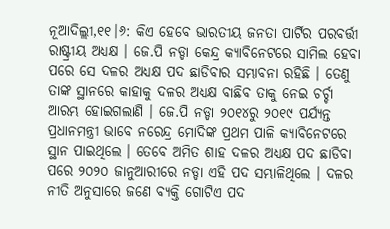ନୂଆଦିଲ୍ଲୀ,୧୧।୬: କିଏ ହେବେ ଭାରତୀୟ ଜନତା ପାର୍ଟିର ପରବର୍ତ୍ତୀ ରାଷ୍ଟ୍ରୀୟ ଅଧ୍ୟକ୍ଷ । ଜେ.ପି ନଡ୍ଡା କେନ୍ଦ୍ର କ୍ୟାବିନେଟରେ ସାମିଲ ହେବା ପରେ ସେ ଦଳର ଅଧ୍ୟକ୍ଷ ପଦ ଛାଡିବାର ସମ୍ଭାବନା ରହିଛି । ତେଣୁ ତାଙ୍କ ସ୍ଥାନରେ କାହାକୁ ଦଳର ଅଧ୍ୟକ୍ଷ ବାଛିବ ତାକୁ ନେଇ ଚର୍ଚ୍ଚା ଆରମ୍ଭ ହୋଇଗଲାଣି । ଜେ.ପି ନଡ୍ଡା ୨୦୧୪ରୁ ୨୦୧୯ ପର୍ଯ୍ୟନ୍ତ ପ୍ରଧାନମନ୍ତ୍ରୀ ଭାବେ ନରେନ୍ଦ୍ର ମୋଦିଙ୍କ ପ୍ରଥମ ପାଳି କ୍ୟାବିନେଟରେ ସ୍ଥାନ ପାଇଥିଲେ । ତେବେ ଅମିତ ଶାହ ଦଳର ଅଧ୍ୟକ୍ଷ ପଦ ଛାଡିବା ପରେ ୨୦୨୦ ଜାନୁଆରୀରେ ନଡ୍ଡା ଏହି ପଦ ସମ୍ଭାଳିଥିଲେ । ଦଳର ନୀତି ଅନୁସାରେ ଜଣେ ବ୍ୟକ୍ତି ଗୋଟିଏ ପଦ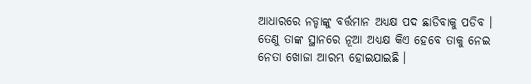ଆଧାରରେ ନଡ୍ଡାଙ୍କୁ ବର୍ତ୍ତମାନ ଅଧ୍ୟକ୍ଷ ପଦ ଛାଡିବାକୁ ପଡିବ । ତେଣୁ ତାଙ୍କ ସ୍ଥାନରେ ନୂଆ ଅଧ୍ୟକ୍ଷ କିଏ ହେବେ ତାକୁ ନେଇ ନେତା ଖୋଜା ଆରମ୍ଭ ହୋଇଯାଇଛି ।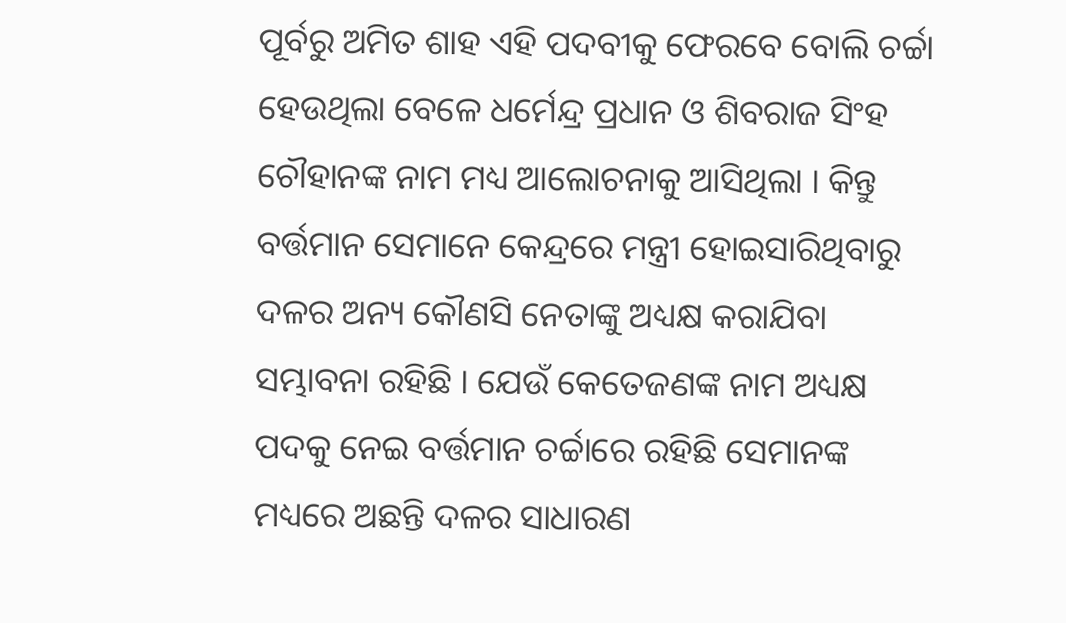ପୂର୍ବରୁ ଅମିତ ଶାହ ଏହି ପଦବୀକୁ ଫେରବେ ବୋଲି ଚର୍ଚ୍ଚା ହେଉଥିଲା ବେଳେ ଧର୍ମେନ୍ଦ୍ର ପ୍ରଧାନ ଓ ଶିବରାଜ ସିଂହ ଚୌହାନଙ୍କ ନାମ ମଧ୍ୟ ଆଲୋଚନାକୁ ଆସିଥିଲା । କିନ୍ତୁ ବର୍ତ୍ତମାନ ସେମାନେ କେନ୍ଦ୍ରରେ ମନ୍ତ୍ରୀ ହୋଇସାରିଥିବାରୁ ଦଳର ଅନ୍ୟ କୌଣସି ନେତାଙ୍କୁ ଅଧ୍ୟକ୍ଷ କରାଯିବା ସମ୍ଭାବନା ରହିଛି । ଯେଉଁ କେତେଜଣଙ୍କ ନାମ ଅଧ୍ୟକ୍ଷ ପଦକୁ ନେଇ ବର୍ତ୍ତମାନ ଚର୍ଚ୍ଚାରେ ରହିଛି ସେମାନଙ୍କ ମଧ୍ୟରେ ଅଛନ୍ତି ଦଳର ସାଧାରଣ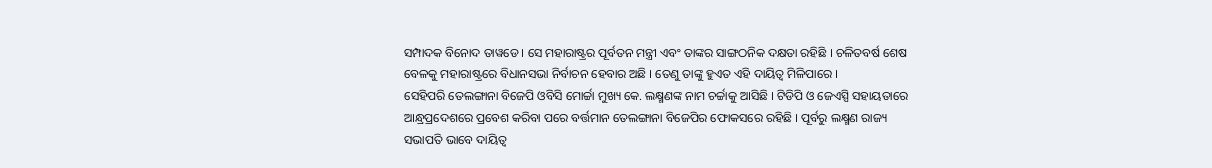ସମ୍ପାଦକ ବିନୋଦ ତାୱଡେ । ସେ ମହାରାଷ୍ଟ୍ରର ପୂର୍ବତନ ମନ୍ତ୍ରୀ ଏବଂ ତାଙ୍କର ସାଙ୍ଗଠନିକ ଦକ୍ଷତା ରହିଛି । ଚଳିତବର୍ଷ ଶେଷ ବେଳକୁ ମହାରାଷ୍ଟ୍ରରେ ବିଧାନସଭା ନିର୍ବାଚନ ହେବାର ଅଛି । ତେଣୁ ତାଙ୍କୁ ହୁଏତ ଏହି ଦାୟିତ୍ୱ ମିଳିପାରେ ।
ସେହିପରି ତେଲଙ୍ଗାନା ବିଜେପି ଓବିସି ମୋର୍ଚ୍ଚା ମୁଖ୍ୟ କେ. ଲକ୍ଷ୍ମଣଙ୍କ ନାମ ଚର୍ଚ୍ଚାକୁ ଆସିଛି । ଟିଡିପି ଓ ଜେଏସ୍ପି ସହାୟତାରେ ଆନ୍ଧ୍ରପ୍ରଦେଶରେ ପ୍ରବେଶ କରିବା ପରେ ବର୍ତ୍ତମାନ ତେଲଙ୍ଗାନା ବିଜେପିର ଫୋକସରେ ରହିଛି । ପୂର୍ବରୁ ଲକ୍ଷ୍ମଣ ରାଜ୍ୟ ସଭାପତି ଭାବେ ଦାୟିତ୍ୱ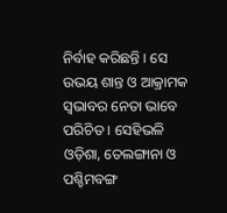ନିର୍ବାହ କରିଛନ୍ତି । ସେ ଉଭୟ ଶାନ୍ତ ଓ ଆକ୍ରାମକ ସ୍ୱଭାବର ନେତା ଭାବେ ପରିଚିତ । ସେହିଭଳି ଓଡ଼ିଶା, ତେଲଙ୍ଗାନା ଓ ପଶ୍ଚିମବଙ୍ଗ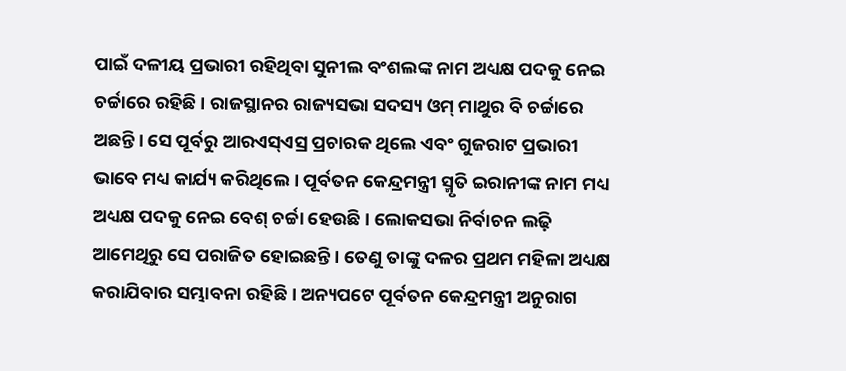ପାଇଁ ଦଳୀୟ ପ୍ରଭାରୀ ରହିଥିବା ସୁନୀଲ ବଂଶଲଙ୍କ ନାମ ଅଧ୍ୟକ୍ଷ ପଦକୁ ନେଇ ଚର୍ଚ୍ଚାରେ ରହିଛି । ରାଜସ୍ଥାନର ରାଜ୍ୟସଭା ସଦସ୍ୟ ଓମ୍ ମାଥୁର ବି ଚର୍ଚ୍ଚାରେ ଅଛନ୍ତି । ସେ ପୂର୍ବରୁ ଆରଏସ୍ଏସ୍ର ପ୍ରଚାରକ ଥିଲେ ଏବଂ ଗୁଜରାଟ ପ୍ରଭାରୀ ଭାବେ ମଧ୍ୟ କାର୍ଯ୍ୟ କରିଥିଲେ । ପୂର୍ବତନ କେନ୍ଦ୍ରମନ୍ତ୍ରୀ ସ୍ମୃତି ଇରାନୀଙ୍କ ନାମ ମଧ୍ୟ ଅଧ୍ୟକ୍ଷ ପଦକୁ ନେଇ ବେଶ୍ ଚର୍ଚ୍ଚା ହେଉଛି । ଲୋକସଭା ନିର୍ବାଚନ ଲଢ଼ି ଆମେଥିରୁ ସେ ପରାଜିତ ହୋଇଛନ୍ତି । ତେଣୁ ତାଙ୍କୁ ଦଳର ପ୍ରଥମ ମହିଳା ଅଧ୍ୟକ୍ଷ କରାଯିବାର ସମ୍ଭାବନା ରହିଛି । ଅନ୍ୟପଟେ ପୂର୍ବତନ କେନ୍ଦ୍ରମନ୍ତ୍ରୀ ଅନୁରାଗ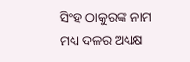ସିଂହ ଠାକୁରଙ୍କ ନାମ ମଧ୍ୟ ଦଳର ଅଧ୍ୟକ୍ଷ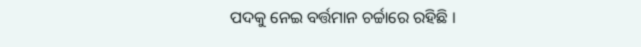ପଦକୁ ନେଇ ବର୍ତ୍ତମାନ ଚର୍ଚ୍ଚାରେ ରହିଛି ।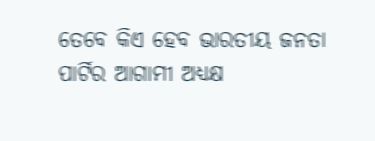ତେବେ କିଏ ହେବ ଭାରତୀୟ ଜନତା ପାର୍ଟିର ଆଗାମୀ ଅଧ୍ୟକ୍ଷ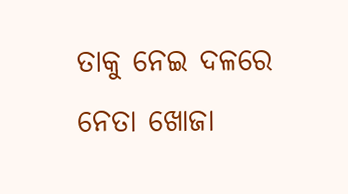ତାକୁ ନେଇ ଦଳରେ ନେତା ଖୋଜା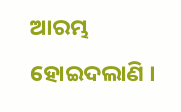ଆରମ୍ଭ ହୋଇଦଲାଣି ।